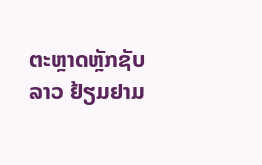ຕະຫຼາດຫຼັກຊັບລາວ ຢ້ຽມຢາມ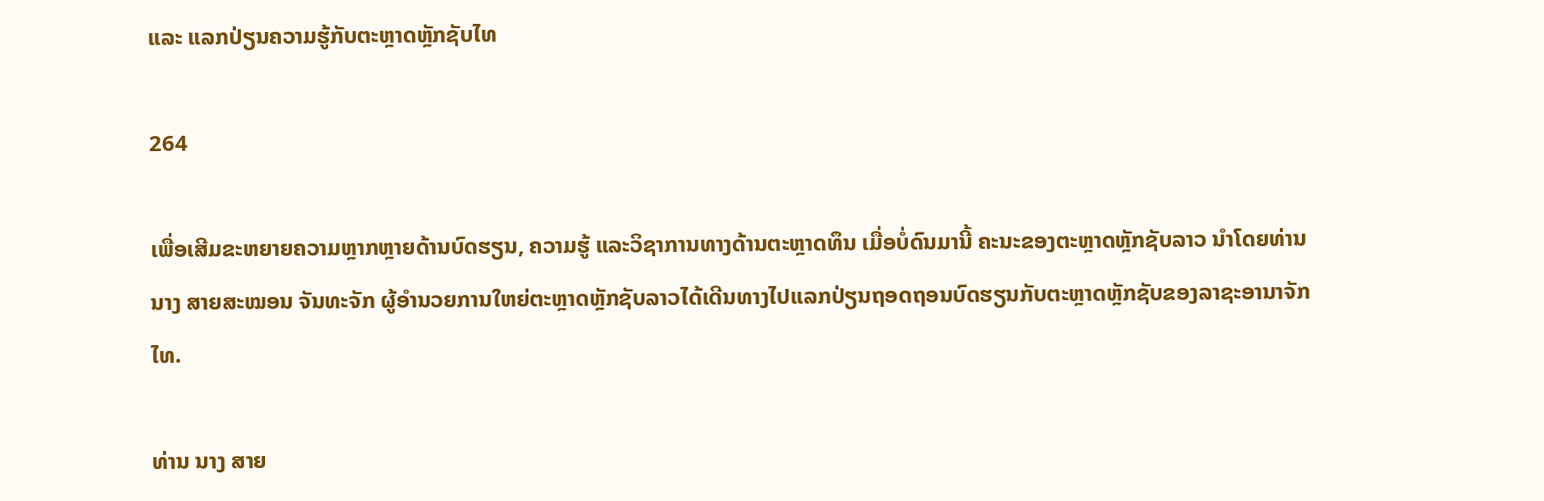ແລະ ແລກປ່ຽນຄວາມຮູ້ກັບຕະຫຼາດຫຼັກຊັບໄທ

264

ເພື່ອເສີມຂະຫຍາຍຄວາມຫຼາກຫຼາຍດ້ານບົດຮຽນ, ຄວາມຮູ້ ແລະວິຊາການທາງດ້ານຕະຫຼາດທຶນ ເມື່ອບໍ່ດົນມານີ້ ຄະນະຂອງຕະຫຼາດຫຼັກຊັບລາວ ນຳໂດຍທ່ານ ນາງ ສາຍສະໝອນ ຈັນທະຈັກ ຜູ້ອຳນວຍການໃຫຍ່ຕະຫຼາດຫຼັກຊັບລາວໄດ້ເດີນທາງໄປແລກປ່ຽນຖອດຖອນບົດຮຽນກັບຕະຫຼາດຫຼັກຊັບຂອງລາຊະອານາຈັກໄທ.

ທ່ານ ນາງ ສາຍ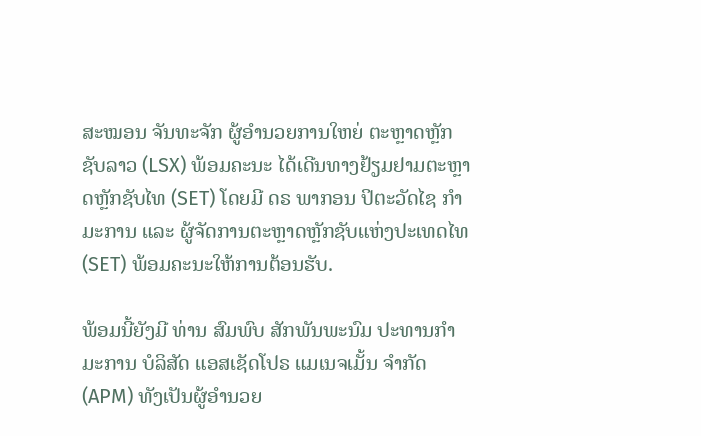ສະໝອນ ຈັນທະຈັກ ຜູ້ອຳນວຍການໃຫຍ່ ຕະຫຼາດຫຼັກຊັບລາວ (LSX) ພ້ອມຄະນະ ໄດ້ເດີນທາງຢ້ຽມຢາມຕະຫຼາດຫຼັກຊັບໄທ (SET) ໂດຍມີ ດຣ ພາກອນ ປິຕະວັດໄຊ ກຳມະການ ແລະ ຜູ້ຈັດການຕະຫຼາດຫຼັກຊັບແຫ່ງປະເທດໄທ (SET) ພ້ອມຄະນະໃຫ້ການຕ້ອນຮັບ.

ພ້ອມນີ້ຍັງມີ ທ່ານ ສົມພົບ ສັກພັນພະນົມ ປະທານກຳມະການ ບໍລິສັດ ແອສເຊັດໂປຣ ແມເນຈເມັ້ນ ຈຳກັດ (APM) ທັງເປັນຜູ້ອຳນວຍ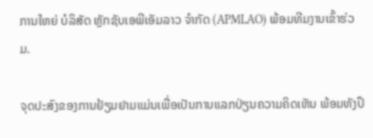ການໃຫຍ່ ບໍລິສັດ ຫຼັກຊັບເອພີເອັມລາວ ຈຳກັດ (APMLAO) ພ້ອມທີມງານເຂົ້າຮ່ວມ.

ຈຸດປະສົງຂອງການຢ້ຽມຢາມແມ່ນເພື່ອເປັນການແລກປ່ຽນຄວາມຄິດເຫັນ ພ້ອມທັງປຶ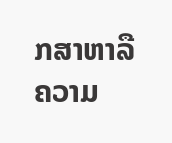ກສາຫາລື ຄວາມ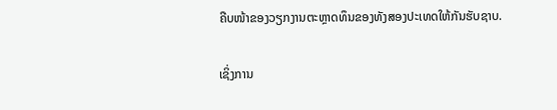ຄືບໜ້າຂອງວຽກງານຕະຫຼາດທຶນຂອງທັງສອງປະເທດໃຫ້ກັນຮັບຊາບ.

ເຊິ່ງການ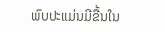ພົບປະແມ່ນມີຂື້ນໃນ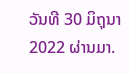ວັນທີ 30 ມິຖຸນາ 2022 ຜ່ານມາ.